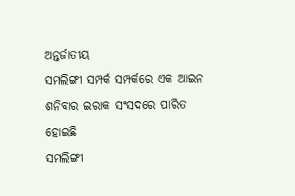ଅନ୍ତର୍ଜାତୀୟ
ସମଲିଙ୍ଗୀ ସମ୍ପର୍କ ସମ୍ପର୍କରେ ଏକ ଆଇନ ଶନିବାର ଇରାକ ସଂସଦରେ ପାରିତ ହୋଇଛି
ସମଲିଙ୍ଗୀ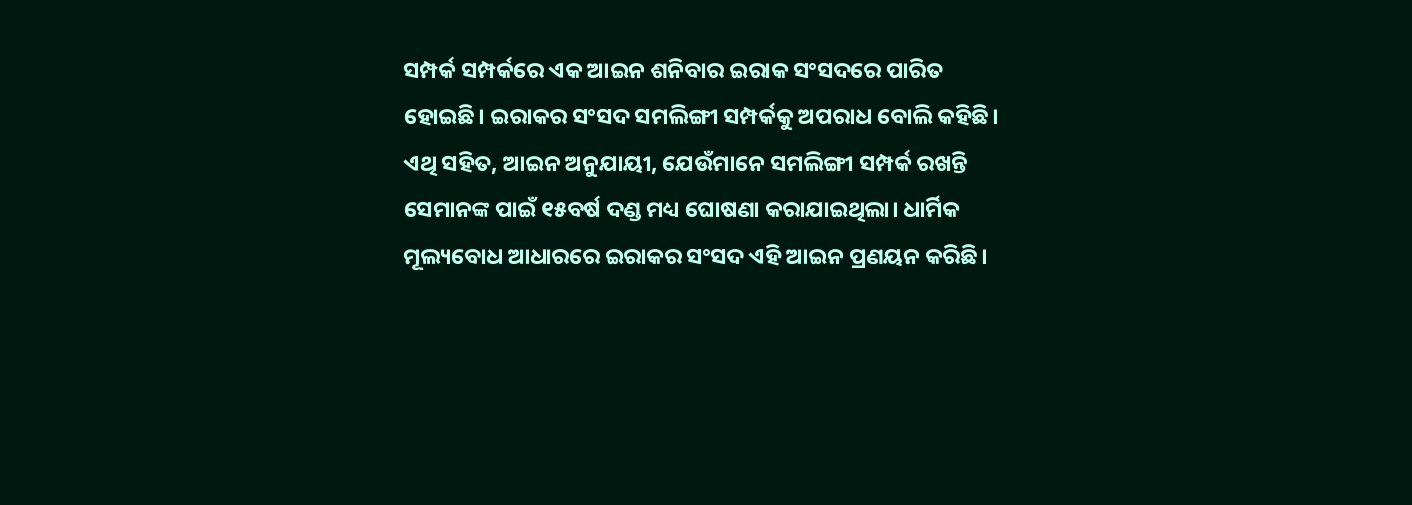ସମ୍ପର୍କ ସମ୍ପର୍କରେ ଏକ ଆଇନ ଶନିବାର ଇରାକ ସଂସଦରେ ପାରିତ ହୋଇଛି। ଇରାକର ସଂସଦ ସମଲିଙ୍ଗୀ ସମ୍ପର୍କକୁ ଅପରାଧ ବୋଲି କହିଛି।
ଏଥି ସହିତ, ଆଇନ ଅନୁଯାୟୀ, ଯେଉଁମାନେ ସମଲିଙ୍ଗୀ ସମ୍ପର୍କ ରଖନ୍ତି ସେମାନଙ୍କ ପାଇଁ ୧୫ବର୍ଷ ଦଣ୍ଡ ମଧ୍ୟ ଘୋଷଣା କରାଯାଇଥିଲା। ଧାର୍ମିକ ମୂଲ୍ୟବୋଧ ଆଧାରରେ ଇରାକର ସଂସଦ ଏହି ଆଇନ ପ୍ରଣୟନ କରିଛି।